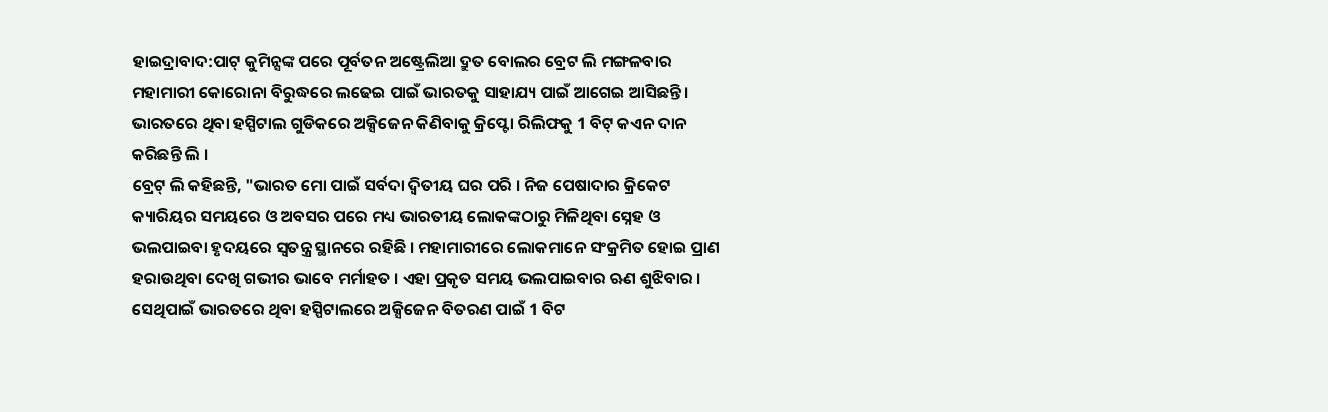ହାଇଦ୍ରାବାଦ:ପାଟ୍ କୁମିନ୍ସଙ୍କ ପରେ ପୂର୍ବତନ ଅଷ୍ଟ୍ରେଲିଆ ଦ୍ରୁତ ବୋଲର ବ୍ରେଟ ଲି ମଙ୍ଗଳବାର ମହାମାରୀ କୋରୋନା ବିରୁଦ୍ଧରେ ଲଢେଇ ପାଇଁ ଭାରତକୁ ସାହାଯ୍ୟ ପାଇଁ ଆଗେଇ ଆସିଛନ୍ତି ।
ଭାରତରେ ଥିବା ହସ୍ପିଟାଲ ଗୁଡିକରେ ଅକ୍ସିଜେନ କିଣିବାକୁ କ୍ରିପ୍ଟୋ ରିଲିଫକୁ 1 ବିଟ୍ କଏନ ଦାନ କରିଛନ୍ତି ଲି ।
ବ୍ରେଟ୍ ଲି କହିଛନ୍ତି, "ଭାରତ ମୋ ପାଇଁ ସର୍ବଦା ଦ୍ବିତୀୟ ଘର ପରି । ନିଜ ପେଷାଦାର କ୍ରିକେଟ କ୍ୟାରିୟର ସମୟରେ ଓ ଅବସର ପରେ ମଧ୍ୟ ଭାରତୀୟ ଲୋକଙ୍କଠାରୁ ମିଳିଥିବା ସ୍ନେହ ଓ ଭଲପାଇବା ହୃଦୟରେ ସ୍ବତନ୍ତ୍ର ସ୍ଥାନରେ ରହିଛି । ମହାମାରୀରେ ଲୋକମାନେ ସଂକ୍ରମିତ ହୋଇ ପ୍ରାଣ ହରାଉଥିବା ଦେଖି ଗଭୀର ଭାବେ ମର୍ମାହତ । ଏହା ପ୍ରକୃତ ସମୟ ଭଲପାଇବାର ଋଣ ଶୁଝିବାର । ସେଥିପାଇଁ ଭାରତରେ ଥିବା ହସ୍ପିଟାଲରେ ଅକ୍ସିଜେନ ବିତରଣ ପାଇଁ 1 ବିଟ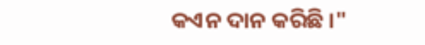କଏନ ଦାନ କରିଛି ।"